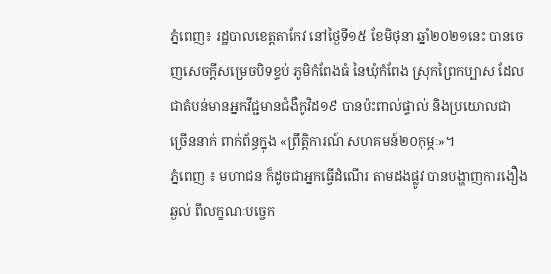ភ្នំពេញ៖ រដ្ឋបាលខេត្តតាកែវ នៅថ្ងៃទី១៥ ខែមិថុនា ឆ្នាំ២០២១នេះ បានចេញសេចក្ដីសម្រេចបិទខ្ទប់ ភូមិកំពែងធំ នៃឃុំកំពែង ស្រុកព្រៃកប្បាស ដែលជាតំបន់មានអ្នកវីជ្ជមានជំងឺកូវិដ១៩ បានប៉ះពាល់ផ្ទាល់ និងប្រយោលជាច្រើននាក់ ពាក់ព័ន្ធក្នុង «ព្រឹត្តិការណ៍ សហគមន៍២០កុម្ភៈ»។
ភ្នំពេញ ៖ មហាជន ក៏ដូចជាអ្នកធ្វើដំណើរ តាមដងផ្លូវ បានបង្ហាញការងឿងឆ្ងល់ ពីលក្ខណៈបច្ចេក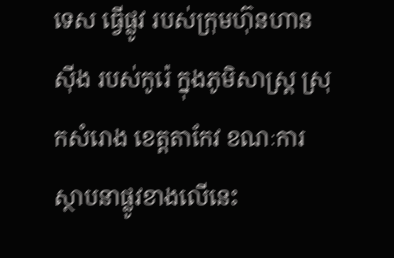ទេស ធ្វើផ្លូវ របស់ក្រុមហ៊ុនហានស៊ីង របស់កូរ៉េ ក្នុងភូមិសាស្រ្ត ស្រុកសំរោង ខេត្តតាកែវ ខណៈការស្ថាបនាផ្លូវខាងលើនេះ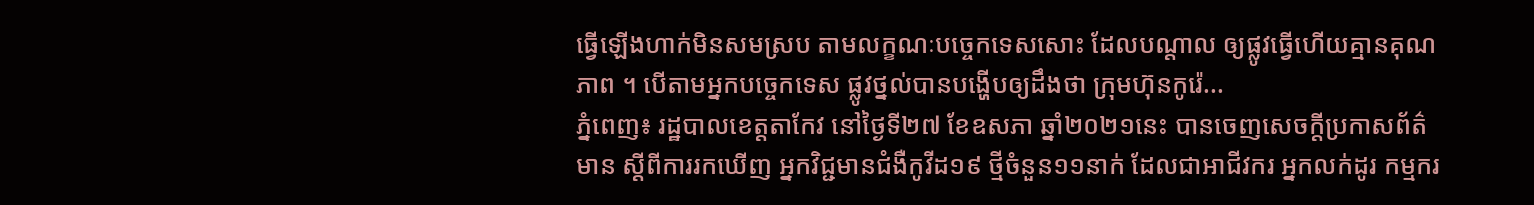ធ្វើឡើងហាក់មិនសមស្រប តាមលក្ខណៈបច្ចេកទេសសោះ ដែលបណ្ដាល ឲ្យផ្លូវធ្វើហើយគ្មានគុណភាព ។ បើតាមអ្នកបច្ចេកទេស ផ្លូវថ្នល់បានបង្ហើបឲ្យដឹងថា ក្រុមហ៊ុនកូរ៉េ...
ភ្នំពេញ៖ រដ្ឋបាលខេត្តតាកែវ នៅថ្ងៃទី២៧ ខែឧសភា ឆ្នាំ២០២១នេះ បានចេញសេចក្ដីប្រកាសព័ត៌មាន ស្ដីពីការរកឃើញ អ្នកវិជ្ជមានជំងឺកូវីដ១៩ ថ្មីចំនួន១១នាក់ ដែលជាអាជីវករ អ្នកលក់ដូរ កម្មករ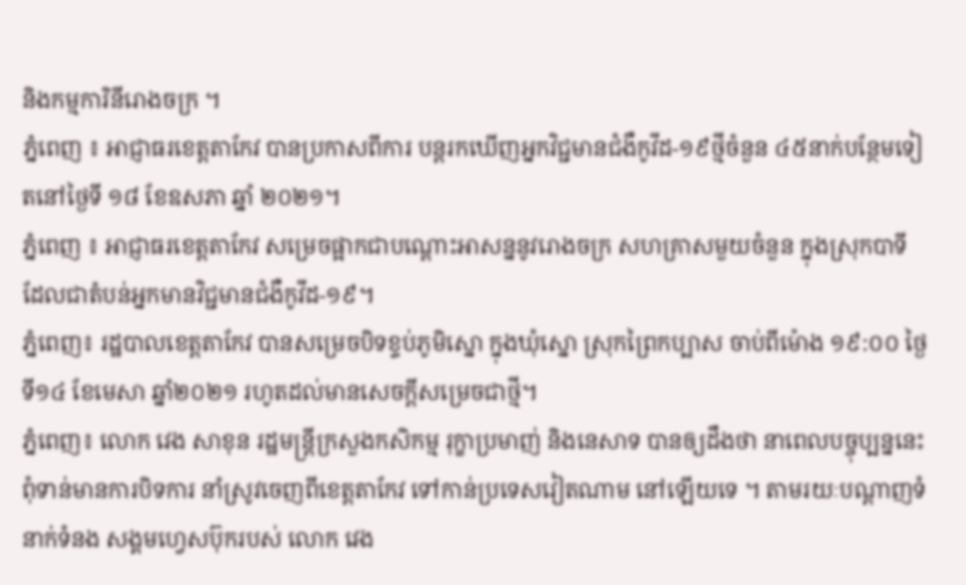និងកម្មការិនីរោងចក្រ ។
ភ្នំពេញ ៖ អាជ្ញាធរខេត្តតាកែវ បានប្រកាសពីការ បន្តរកឃើញអ្នកវិជ្ជមានជំងឺកូវីដ-១៩ថ្មីចំនួន ៤៥នាក់បន្ថែមទៀតនៅថ្ងៃទី ១៨ ខែឧសភា ឆ្នាំ ២០២១។
ភ្នំពេញ ៖ អាជ្ញាធរខេត្តតាកែវ សម្រេចផ្អាកជាបណ្តោះអាសន្ននូវរោងចក្រ សហគ្រាសមួយចំនួន ក្នុងស្រុកបាទី ដែលជាតំបន់អ្នកមានវិជ្ជមានជំងឺកូវីដ-១៩។
ភ្នំពេញ៖ រដ្ឋបាលខេត្តតាកែវ បានសម្រេចបិទខ្ទប់ភូមិស្នោ ក្នុងឃុំស្នោ ស្រុកព្រៃកប្បាស ចាប់ពីម៉ោង ១៩:០០ ថ្ងៃទី១៤ ខែមេសា ឆ្នាំ២០២១ រហូតដល់មានសេចក្តីសម្រេចជាថ្មី។
ភ្នំពេញ៖ លោក វេង សាខុន រដ្ឋមន្រ្តីក្រសួងកសិកម្ម រុក្ខាប្រមាញ់ និងនេសាទ បានឲ្យដឹងថា នាពេលបច្ចុប្បន្ននេះ ពុំទាន់មានការបិទការ នាំស្រូវចេញពីខេត្តតាកែវ ទៅកាន់ប្រទេសវៀតណាម នៅឡើយទេ ។ តាមរយៈបណ្ដាញទំនាក់ទំនង សង្គមហ្វេសប៊ុករបស់ លោក វេង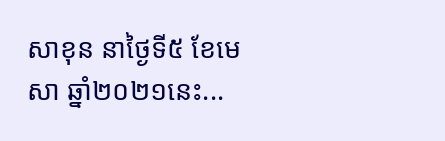សាខុន នាថ្ងៃទី៥ ខែមេសា ឆ្នាំ២០២១នេះ...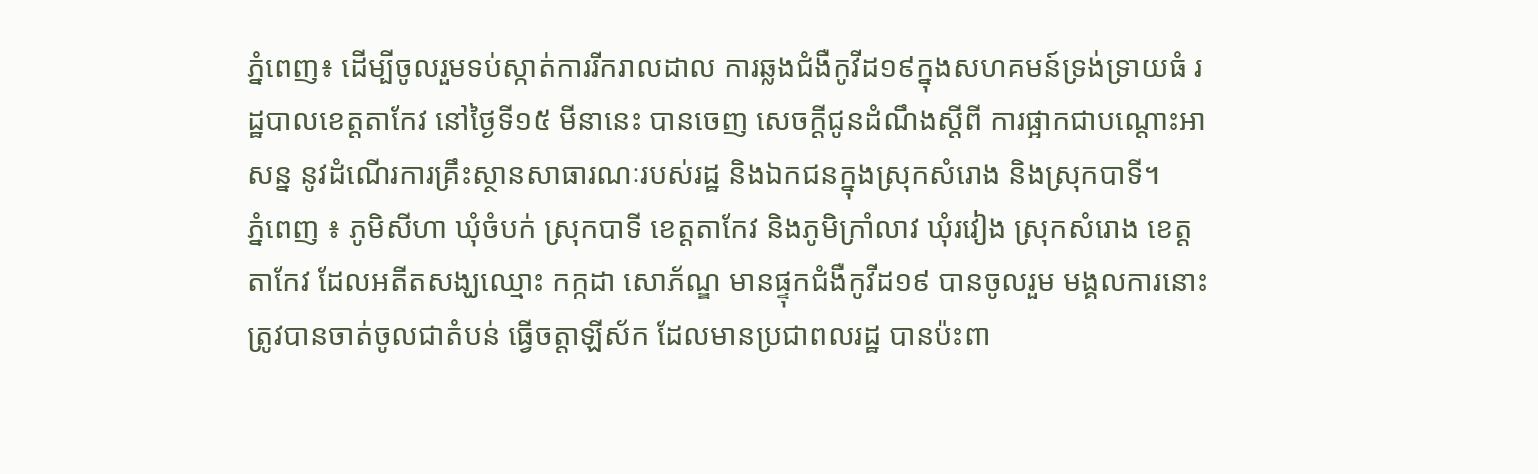ភ្នំពេញ៖ ដើម្បីចូលរួមទប់ស្កាត់ការរីករាលដាល ការឆ្លងជំងឺកូវីដ១៩ក្នុងសហគមន៍ទ្រង់ទ្រាយធំ រដ្ឋបាលខេត្តតាកែវ នៅថ្ងៃទី១៥ មីនានេះ បានចេញ សេចក្តីជូនដំណឹងស្តីពី ការផ្អាកជាបណ្តោះអាសន្ន នូវដំណើរការគ្រឹះស្ថានសាធារណៈរបស់រដ្ឋ និងឯកជនក្នុងស្រុកសំរោង និងស្រុកបាទី។
ភ្នំពេញ ៖ ភូមិសីហា ឃុំចំបក់ ស្រុកបាទី ខេត្តតាកែវ និងភូមិក្រាំលាវ ឃុំរវៀង ស្រុកសំរោង ខេត្តតាកែវ ដែលអតីតសង្ឃឈ្មោះ កក្កដា សោភ័ណ្ឌ មានផ្ទុកជំងឺកូវីដ១៩ បានចូលរួម មង្គលការនោះ ត្រូវបានចាត់ចូលជាតំបន់ ធ្វើចត្តាឡីស័ក ដែលមានប្រជាពលរដ្ឋ បានប៉ះពា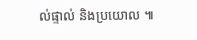ល់ផ្ទាល់ និងប្រយោល ៕